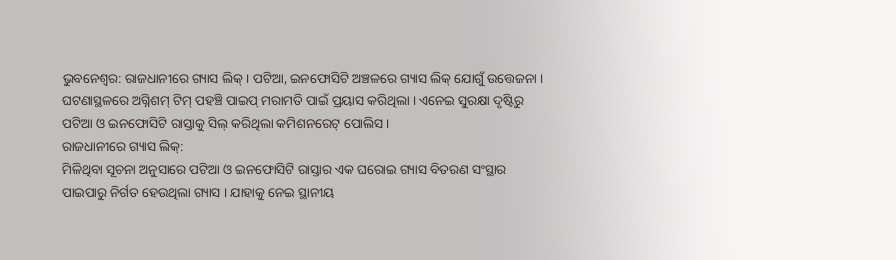ଭୁବନେଶ୍ବର: ରାଜଧାନୀରେ ଗ୍ୟାସ ଲିକ୍ । ପଟିଆ, ଇନଫୋସିଟି ଅଞ୍ଚଳରେ ଗ୍ୟାସ ଲିକ୍ ଯୋଗୁଁ ଉତ୍ତେଜନା । ଘଟଣାସ୍ଥଳରେ ଅଗ୍ନିଶମ୍ ଟିମ୍ ପହଞ୍ଚି ପାଇପ୍ ମରାମତି ପାଇଁ ପ୍ରୟାସ କରିଥିଲା । ଏନେଇ ସୁରକ୍ଷା ଦୃଷ୍ଟିରୁ ପଟିଆ ଓ ଇନଫୋସିଟି ରାସ୍ତାକୁ ସିଲ୍ କରିଥିଲା କମିଶନରେଟ୍ ପୋଲିସ ।
ରାଜଧାନୀରେ ଗ୍ୟାସ ଲିକ୍:
ମିଳିଥିବା ସୂଚନା ଅନୁସାରେ ପଟିଆ ଓ ଇନଫୋସିଟି ରାସ୍ତାର ଏକ ଘରୋଇ ଗ୍ୟାସ ବିତରଣ ସଂସ୍ଥାର ପାଇପାରୁ ନିର୍ଗତ ହେଉଥିଲା ଗ୍ୟାସ । ଯାହାକୁ ନେଇ ସ୍ଥାନୀୟ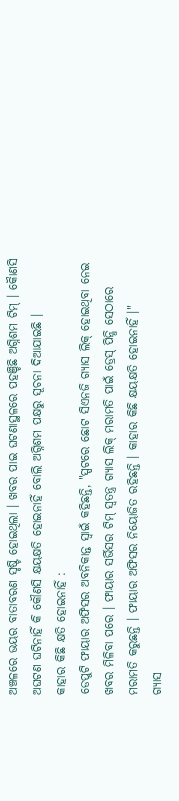ଅଞ୍ଚଳରେ ଭୟର ବାତାବରଣ ସୃଷ୍ଟି ହୋଇଥିଲା । ଖବର ପାଇ ଘଟଣାସ୍ଥଳରେ ପହଞ୍ଚିଛି ଅଗ୍ନିଶମ ଟିମ୍ । କୋୖଣସି ଅଘଟଣ ଘଟିନାହିଁ କି କୌଣସି କ୍ଷୟକ୍ଷତି ହୋଇନାହିଁ ବୋଲି ଅଗ୍ନିଶମ ପକ୍ଷରୁ ସୂଚନା ଦିଆଯାଇଛି ।
କାହାର କିଛି କ୍ଷତି ହୋଇନାହିଁ :
ଡେପୁଟି ଫାୟାର ଅଫିସର ଅବନିକାନ୍ତ ସ୍ବାଇଁ କହିଛନ୍ତି, "ସ୍ପଟରେ ଛୋଟ ସିଏନଜି ଗ୍ୟାସ ଲିକ୍ ହୋଇଥିବା ନେଇ ଖବର ମିଳିବା ପରେ । ଫାୟାର ସର୍ଭିସର ଟିମ୍ ସ୍ବତନ୍ତ୍ର ଗ୍ୟାସ ଲିକ୍ ମରାମତି ପାଇଁ ଡ୍ରେସ୍ ପିନ୍ଧି ସେଠାରେ ମରାମତି କରୁଛନ୍ତି । ଫାୟାର ଅଫିସର ନିୟୋଜିତ ରହିଛନ୍ତି । କାହାର କିଛି କ୍ଷୟକ୍ଷତି ହୋଇନାହିଁ ।"
ଗ୍ୟାସ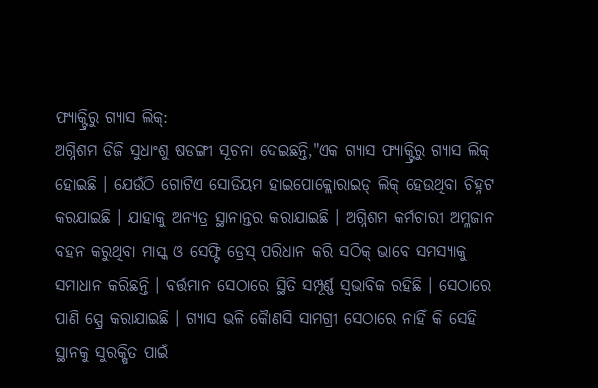ଫ୍ୟାକ୍ଟ୍ରିରୁ ଗ୍ୟାସ ଲିକ୍:
ଅଗ୍ନିଶମ ଡିଜି ସୁଧାଂଶୁ ଷଡଙ୍ଗୀ ସୂଚନା ଦେଇଛନ୍ତି,"ଏକ ଗ୍ୟାସ ଫ୍ୟାକ୍ଟ୍ରିରୁ ଗ୍ୟାସ ଲିକ୍ ହୋଇଛି । ଯେଉଁଠି ଗୋଟିଏ ସୋଡିୟମ ହାଇପୋକ୍ଲୋରାଇଡ୍ ଲିକ୍ ହେଉଥିବା ଚିହ୍ନଟ କରଯାଇଛି । ଯାହାକୁ ଅନ୍ୟତ୍ର ସ୍ଥାନାନ୍ତର କରାଯାଇଛି । ଅଗ୍ନିଶମ କର୍ମଚାରୀ ଅମ୍ଳଜାନ ବହନ କରୁଥିବା ମାସ୍କ ଓ ସେଫ୍ଟି ଡ୍ରେସ୍ ପରିଧାନ କରି ସଠିକ୍ ଭାବେ ସମସ୍ୟାକୁ ସମାଧାନ କରିଛନ୍ତି । ବର୍ତ୍ତମାନ ସେଠାରେ ସ୍ଥିତି ସମ୍ପୂର୍ଣ୍ଣ ସ୍ବଭାବିକ ରହିଛି । ସେଠାରେ ପାଣି ସ୍ପ୍ରେ କରାଯାଇଛି । ଗ୍ୟାସ ଭଳି କୋୖଣସି ସାମଗ୍ରୀ ସେଠାରେ ନାହିଁ କି ସେହି ସ୍ଥାନକୁ ସୁରକ୍ଷିତ ପାଇଁ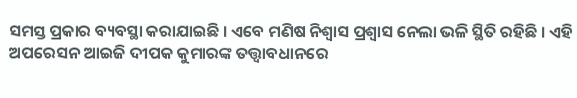ସମସ୍ତ ପ୍ରକାର ବ୍ୟବସ୍ଥା କରାଯାଇଛି । ଏବେ ମଣିଷ ନିଶ୍ବାସ ପ୍ରଶ୍ବାସ ନେଲା ଭଳି ସ୍ଥିତି ରହିଛି । ଏହି ଅପରେସନ ଆଇଜି ଦୀପକ କୁମାରଙ୍କ ତତ୍ତ୍ବାବଧାନରେ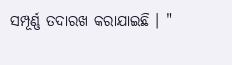ସମ୍ପୂର୍ଣ୍ଣ ତଦାରଖ କରାଯାଇଛି । "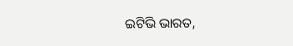ଇଟିଭି ଭାରତ,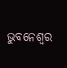ଭୁବନେଶ୍ବର